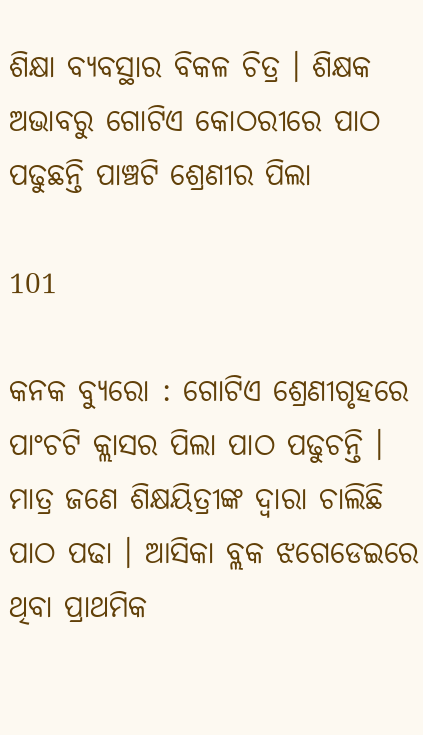ଶିକ୍ଷା ବ୍ୟବସ୍ଥାର ବିକଳ ଚିତ୍ର । ଶିକ୍ଷକ ଅଭାବରୁ ଗୋଟିଏ କୋଠରୀରେ ପାଠ ପଢୁଛନ୍ତି ପାଞ୍ଚଟି ଶ୍ରେଣୀର ପିଲା

101

କନକ ବ୍ୟୁରୋ : ଗୋଟିଏ ଶ୍ରେଣୀଗୃହରେ ପାଂଚଟି କ୍ଲାସର ପିଲା ପାଠ ପଢୁଚନ୍ତି । ମାତ୍ର ଜଣେ ଶିକ୍ଷୟିତ୍ରୀଙ୍କ ଦ୍ୱାରା ଚାଲିଛି ପାଠ ପଢା । ଆସିକା ବ୍ଲକ ଝଗେଡେଇରେ ଥିବା ପ୍ରାଥମିକ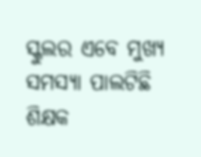ସ୍କୁଲର ଏବେ ମୁଖ୍ୟ ସମସ୍ୟା ପାଲଟିଛି ଶିକ୍ଷକ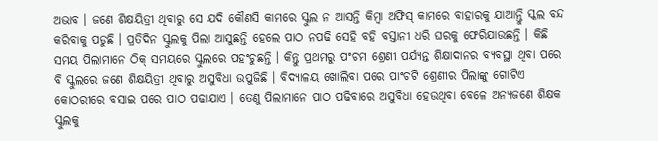ଅଭାବ । ଜଣେ ଶିକ୍ଷୟିତ୍ରୀ ଥିବାରୁ ସେ ଯଦି କୌଣସି କାମରେ ସ୍କୁଲ ନ ଆସନ୍ତି କିମ୍ବା ଅଫିସ୍ କାମରେ ବାହାରକୁ ଯାଆନ୍ତିୁ ସ୍କଲ ବନ୍ଦ କରିବାକୁ ପଡୁଛି । ପ୍ରତିଦିନ ସ୍କୁଲକୁ ପିଲା ଆସୁଛନ୍ତି ହେଲେ ପାଠ ନପଢି ସେହି ବହି ବସ୍ତାନୀ ଧରି ଘରକୁ ଫେରିଯାଉଛନ୍ତି । କିଛି ସମୟ ପିଲାମାନେ ଠିକ୍ ସମୟରେ ସ୍କୁଲରେ ପହଂଚୁଛନ୍ତି । କିନ୍ତୁ ପ୍ରଥମରୁ ପଂଚମ ଶ୍ରେଣୀ ପର୍ଯ୍ୟନ୍ତ ଶିକ୍ଷାଦାନର ବ୍ୟବସ୍ଥା ଥିବା ପରେ ବି ସ୍କୁଲରେ ଜଣେ ଶିକ୍ଷୟିତ୍ରୀ ଥିବାରୁ ଅସୁବିଧା ଉପୁଜିଛି । ବିଦ୍ୟାଳୟ ଖୋଲିବା ପରେ ପାଂଚଟି ଶ୍ରେଣୀର ପିଲାଙ୍କୁ ଗୋଟିଏ କୋଠରୀରେ ବସାଇ ପରେ ପାଠ ପଢାଯାଏ । ତେଣୁ ପିଲାମାନେ ପାଠ ପଢିବାରେ ଅସୁବିଧା ହେଉଥିବା ବେଳେ ଅନ୍ୟଜଣେ ଶିକ୍ଷକ ସ୍କୁଲକୁ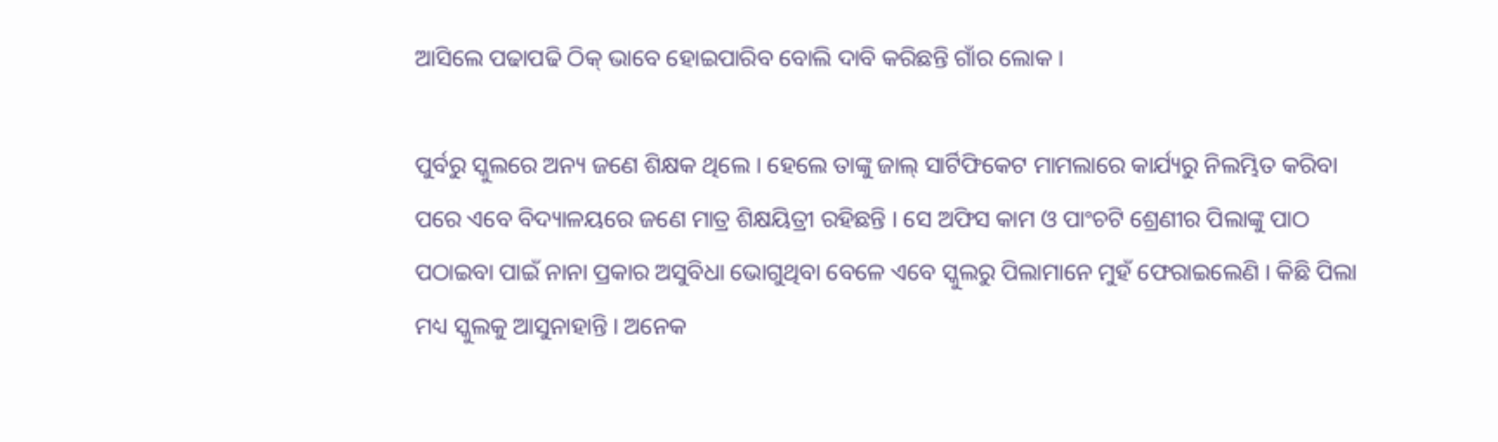ଆସିଲେ ପଢାପଢି ଠିକ୍ ଭାବେ ହୋଇପାରିବ ବୋଲି ଦାବି କରିଛନ୍ତି ଗାଁର ଲୋକ ।

ପୁର୍ବରୁ ସ୍କୁଲରେ ଅନ୍ୟ ଜଣେ ଶିକ୍ଷକ ଥିଲେ । ହେଲେ ତାଙ୍କୁ ଜାଲ୍ ସାର୍ଟିଫିକେଟ ମାମଲାରେ କାର୍ଯ୍ୟରୁ ନିଲମ୍ଭିତ କରିବା ପରେ ଏବେ ବିଦ୍ୟାଳୟରେ ଜଣେ ମାତ୍ର ଶିକ୍ଷୟିତ୍ରୀ ରହିଛନ୍ତି । ସେ ଅଫିସ କାମ ଓ ପାଂଚଟି ଶ୍ରେଣୀର ପିଲାଙ୍କୁ ପାଠ ପଠାଇବା ପାଇଁ ନାନା ପ୍ରକାର ଅସୁବିଧା ଭୋଗୁଥିବା ବେଳେ ଏବେ ସ୍କୁଲରୁ ପିଲାମାନେ ମୁହଁ ଫେରାଇଲେଣି । କିଛି ପିଲା ମଧ୍ୟ ସ୍କୁଲକୁ ଆସୁନାହାନ୍ତି । ଅନେକ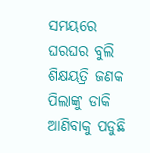ସମୟରେ ଘରଘର ବୁଲି ଶିକ୍ଷୟତ୍ରି ଜଣକ ପିଲାଙ୍କୁ ଡାକି ଆଣିବାକୁ ପଡୁଛି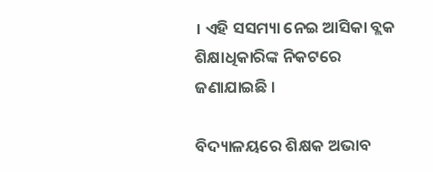। ଏହି ସସମ୍ୟା ନେଇ ଆସିକା ବ୍ଲକ ଶିକ୍ଷାଧିକାରିଙ୍କ ନିକଟରେ ଜଣାଯାଇଛି ।

ବିଦ୍ୟାଳୟରେ ଶିକ୍ଷକ ଅଭାବ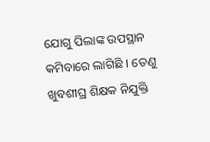ଯୋଗୁ ପିଲାଙ୍କ ଉପସ୍ଥାନ କମିବାରେ ଲାଗିଛି । ତେଣୁ ଖୁବଶୀଘ୍ର ଶିକ୍ଷକ ନିଯୁକ୍ତି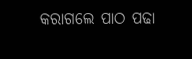କରାଗଲେ ପାଠ ପଢା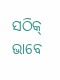ସଠିକ୍ ଭାବେ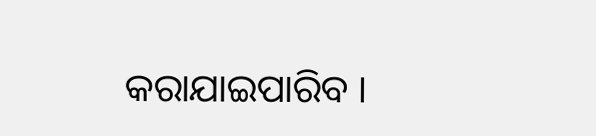କରାଯାଇପାରିବ ।